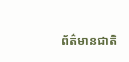ព័ត៌មានជាតិ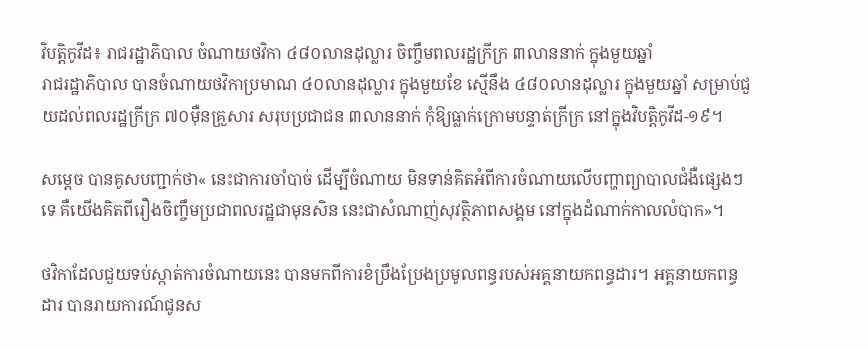វិបត្តិកូវីដ៖ រាជរដ្ឋាភិបាល ចំណាយថវិកា ៤៨០លានដុល្លារ ចិញ្ចឹមពលរដ្ឋក្រីក្រ ៣លាននាក់ ក្នុងមួយឆ្នាំ
រាជរដ្ឋាភិបាល បានចំណាយថវិកាប្រមាណ ៤០លានដុល្លារ ក្នុងមួយខែ ស្មើនឹង ៤៨០លានដុល្លារ ក្នុងមួយឆ្នាំ សម្រាប់ជួយដល់ពលរដ្ឋក្រីក្រ ៧០ម៉ឺនគ្រួសារ សរុបប្រជាជន ៣លាននាក់ កុំឱ្យធ្លាក់ក្រោមបន្ទាត់ក្រីក្រ នៅក្នុងវិបត្តិកូវីដ-១៩។

សម្តេច បានគូសបញ្ជាក់ថា« នេះជាការចាំបាច់ ដើម្បីចំណាយ មិនទាន់គិតអំពីការចំណាយលើបញ្ហាព្យាបាលជំងឺផ្សេងៗទេ គឺយើងគិតពីរឿងចិញ្ចឹមប្រជាពលរដ្ឋជាមុនសិន នេះជាសំណាញ់សុវត្ថិភាពសង្គម នៅក្នុងដំណាក់កាលលំបាក»។

ថវិកាដែលជួយទប់ស្កាត់ការចំណាយនេះ បានមកពីការខំប្រឹងប្រែងប្រមូលពន្ធរបស់អគ្គនាយកពន្ធដារ។ អគ្គនាយកពន្ធដារ បានរាយការណ៍ជូនស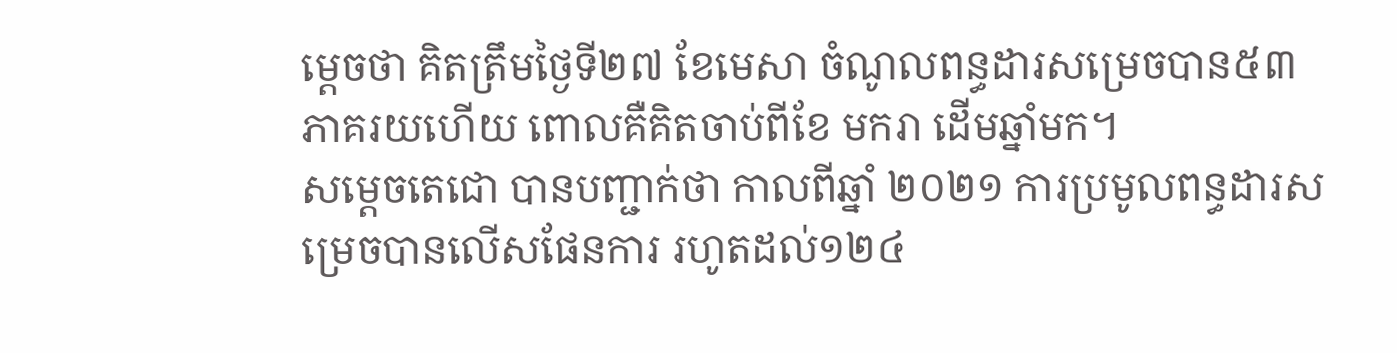ម្តេចថា គិតត្រឹមថ្ងៃទី២៧ ខែមេសា ចំណូលពន្ធដារសម្រេចបាន៥៣ភាគរយហើយ ពោលគឺគិតចាប់ពីខែ មករា ដើមឆ្នាំមក។
សម្តេចតេជោ បានបញ្ជាក់ថា កាលពីឆ្នាំ ២០២១ ការប្រមូលពន្ធដារសម្រេចបានលើសផែនការ រហូតដល់១២៤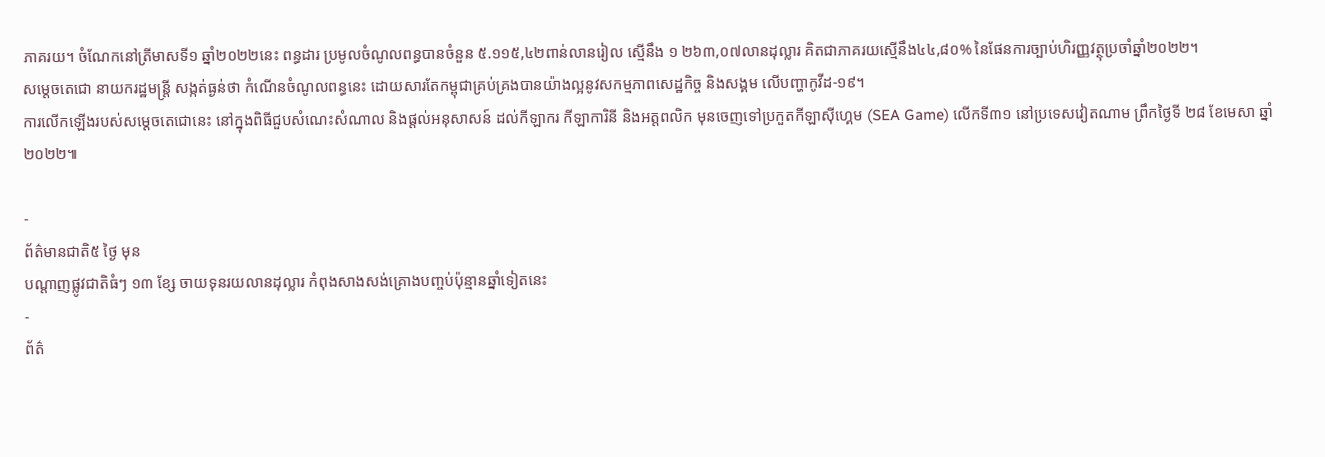ភាគរយ។ ចំណែកនៅត្រីមាសទី១ ឆ្នាំ២០២២នេះ ពន្ធដារ ប្រមូលចំណូលពន្ធបានចំនួន ៥.១១៥,៤២ពាន់លានរៀល ស្មើនឹង ១ ២៦៣,០៧លានដុល្លារ គិតជាភាគរយស្មើនឹង៤៤,៨០% នៃផែនការច្បាប់ហិរញ្ញវត្ថុប្រចាំឆ្នាំ២០២២។
សម្តេចតេជោ នាយករដ្ឋមន្រ្តី សង្កត់ធ្ងន់ថា កំណើនចំណូលពន្ធនេះ ដោយសារតែកម្ពុជាគ្រប់គ្រងបានយ៉ាងល្អនូវសកម្មភាពសេដ្ឋកិច្ច និងសង្គម លើបញ្ហាកូវីដ-១៩។
ការលើកឡើងរបស់សម្តេចតេជោនេះ នៅក្នុងពិធីជួបសំណេះសំណាល និងផ្តល់អនុសាសន៍ ដល់កីឡាករ កីឡាការិនី និងអត្តពលិក មុនចេញទៅប្រកួតកីឡាស៊ីហ្គេម (SEA Game) លើកទី៣១ នៅប្រទេសវៀតណាម ព្រឹកថ្ងៃទី ២៨ ខែមេសា ឆ្នាំ ២០២២៕

-
ព័ត៌មានជាតិ៥ ថ្ងៃ មុន
បណ្តាញផ្លូវជាតិធំៗ ១៣ ខ្សែ ចាយទុនរយលានដុល្លារ កំពុងសាងសង់គ្រោងបញ្ចប់ប៉ុន្មានឆ្នាំទៀតនេះ
-
ព័ត៌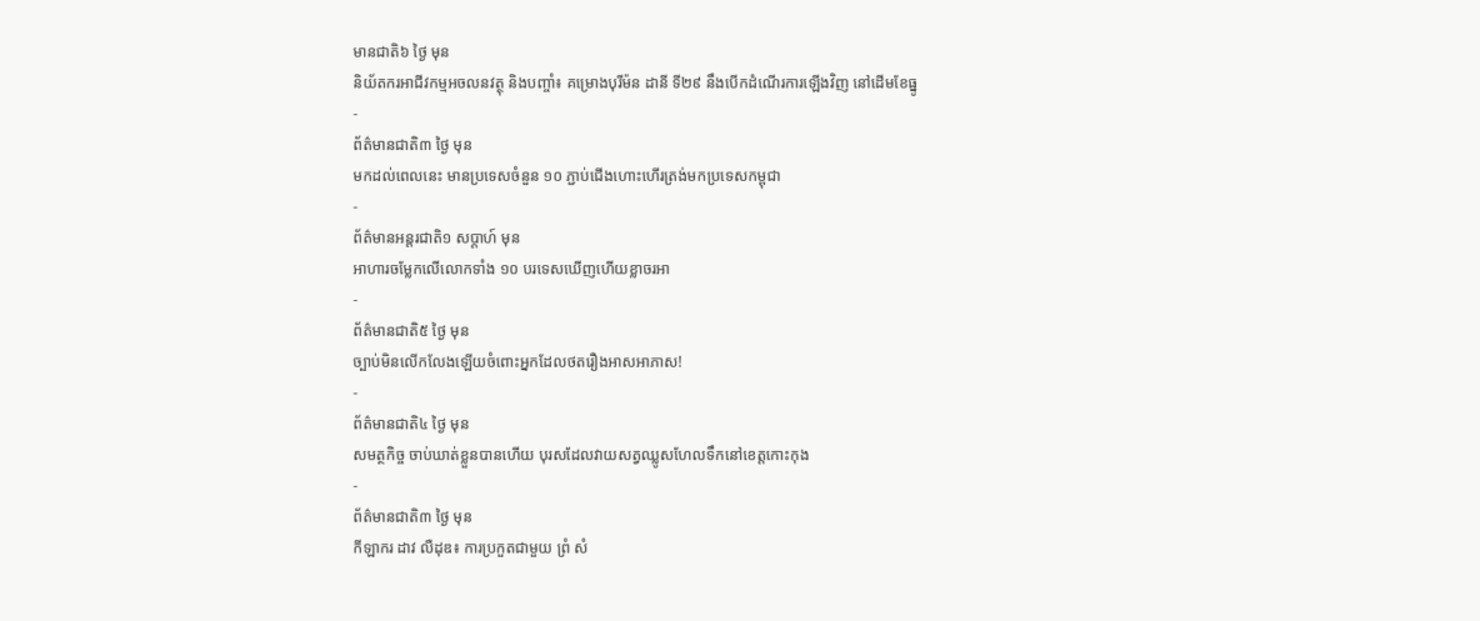មានជាតិ៦ ថ្ងៃ មុន
និយ័តករអាជីវកម្មអចលនវត្ថុ និងបញ្ចាំ៖ គម្រោងបុរីម៉ន ដានី ទី២៩ នឹងបើកដំណើរការឡើងវិញ នៅដើមខែធ្នូ
-
ព័ត៌មានជាតិ៣ ថ្ងៃ មុន
មកដល់ពេលនេះ មានប្រទេសចំនួន ១០ ភ្ជាប់ជើងហោះហើរត្រង់មកប្រទេសកម្ពុជា
-
ព័ត៌មានអន្ដរជាតិ១ សប្តាហ៍ មុន
អាហារចម្លែកលើលោកទាំង ១០ បរទេសឃើញហើយខ្លាចរអា
-
ព័ត៌មានជាតិ៥ ថ្ងៃ មុន
ច្បាប់មិនលើកលែងឡើយចំពោះអ្នកដែលថតរឿងអាសអាភាស!
-
ព័ត៌មានជាតិ៤ ថ្ងៃ មុន
សមត្ថកិច្ច ចាប់ឃាត់ខ្លួនបានហើយ បុរសដែលវាយសត្វឈ្លូសហែលទឹកនៅខេត្តកោះកុង
-
ព័ត៌មានជាតិ៣ ថ្ងៃ មុន
កីឡាករ ដាវ លឺដុឌ៖ ការប្រកួតជាមួយ ព្រំ សំ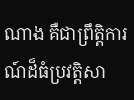ណាង គឺជាព្រឹត្តិការណ៍ដ៏ធំប្រវត្តិសា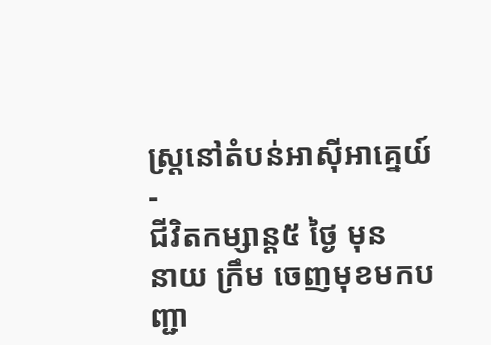ស្ត្រនៅតំបន់អាស៊ីអាគ្នេយ៍
-
ជីវិតកម្សាន្ដ៥ ថ្ងៃ មុន
នាយ ក្រឹម ចេញមុខមកបញ្ជា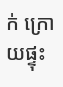ក់ ក្រោយផ្ទុះ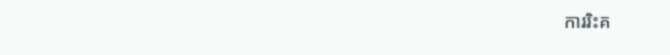ការរិះគ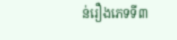ន់រឿងភេទទី៣